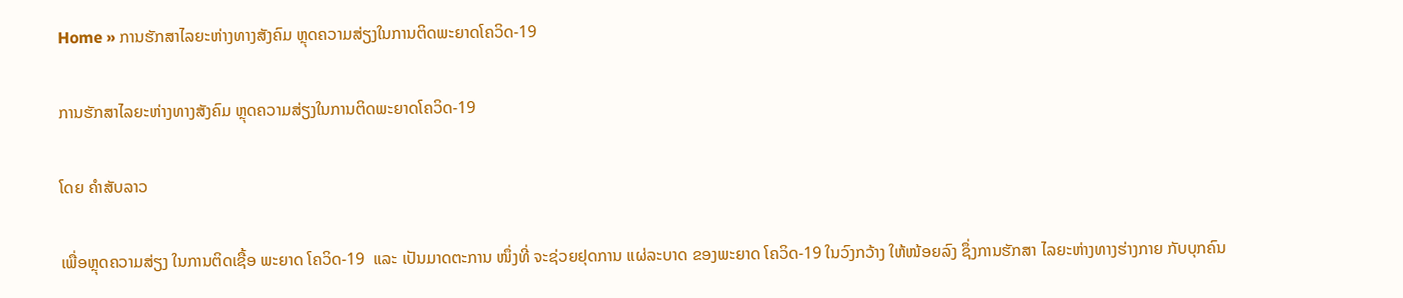Home » ການຮັກສາໄລຍະຫ່າງທາງສັງຄົມ ຫຼຸດຄວາມສ່ຽງໃນການຕິດພະຍາດໂຄວິດ-19

ການຮັກສາໄລຍະຫ່າງທາງສັງຄົມ ຫຼຸດຄວາມສ່ຽງໃນການຕິດພະຍາດໂຄວິດ-19

ໂດຍ ຄໍາສັບລາວ

ເພື່ອຫຼຸດຄວາມສ່ຽງ ໃນການຕິດເຊື້ອ ພະຍາດ ໂຄວິດ-19  ແລະ ເປັນມາດຕະການ ໜຶ່ງທີ່ ຈະຊ່ວຍຢຸດການ ແຜ່ລະບາດ ຂອງພະຍາດ ໂຄວິດ-19 ໃນວົງກວ້າງ ໃຫ້ໜ້ອຍລົງ ຊຶ່ງການຮັກສາ ໄລຍະຫ່າງທາງຮ່າງກາຍ ກັບບຸກຄົນ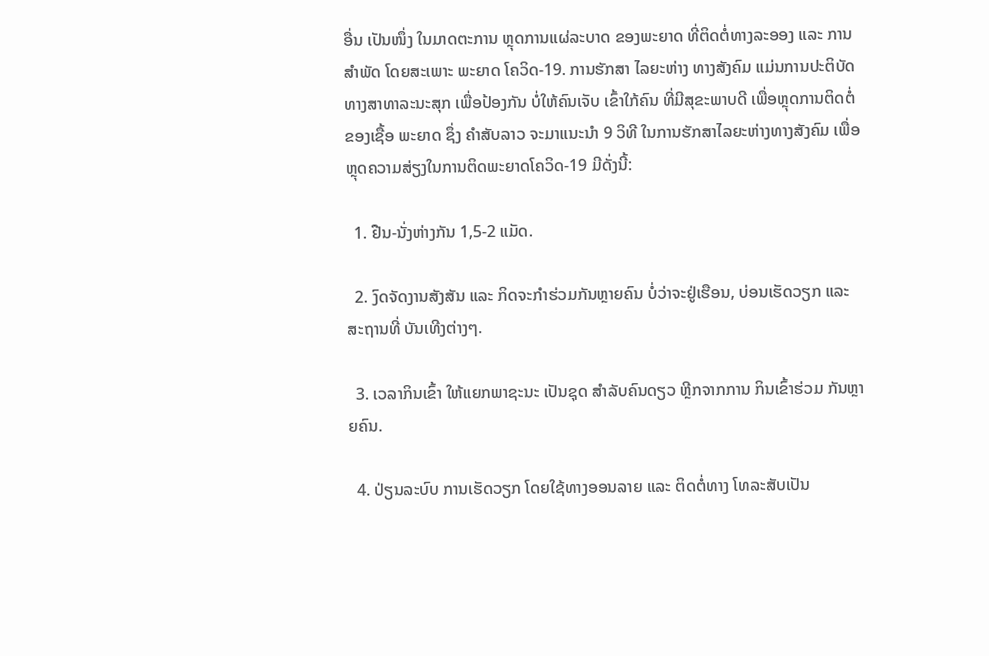ອື່ນ ເປັນໜຶ່ງ ໃນມາດຕະການ ຫຼຸດການແຜ່ລະບາດ ຂອງພະຍາດ ທີ່ຕິດຕໍ່ທາງລະອອງ ແລະ ການສໍາພັດ ໂດຍສະເພາະ ພະຍາດ ໂຄວິດ-19. ການຮັກສາ ໄລຍະຫ່າງ ທາງສັງຄົມ ແມ່ນການປະຕິບັດ ທາງສາທາລະນະສຸກ ເພື່ອປ້ອງກັນ ບໍ່ໃຫ້ຄົນເຈັບ ເຂົ້າໃກ້ຄົນ ທີ່ມີສຸຂະພາບດີ ເພື່ອຫຼຸດການຕິດຕໍ່ ຂອງເຊື້ອ ພະຍາດ ຊຶ່ງ ຄໍາສັບລາວ ຈະມາແນະນໍາ 9 ວິທີ ໃນການຮັກສາໄລຍະຫ່າງທາງສັງຄົມ ເພື່ອຫຼຸດຄວາມສ່ຽງໃນການຕິດພະຍາດໂຄວິດ-19 ມີດັ່ງນີ້:

  1. ຢືນ-ນັ່ງຫ່າງກັນ 1,5-2 ແມັດ.

  2. ງົດຈັດງານສັງສັນ ແລະ ກິດຈະກໍາຮ່ວມກັນຫຼາຍຄົນ ບໍ່ວ່າຈະຢູ່ເຮືອນ, ບ່ອນເຮັດວຽກ ແລະ ສະຖານທີ່ ບັນເທີງຕ່າງໆ.

  3. ເວລາກິນເຂົ້າ ໃຫ້ແຍກພາຊະນະ ເປັນຊຸດ ສໍາລັບຄົນດຽວ ຫຼີກຈາກການ ກິນເຂົ້າຮ່ວມ ກັນຫຼາຍຄົນ.

  4. ປ່ຽນລະບົບ ການເຮັດວຽກ ໂດຍໃຊ້ທາງອອນລາຍ ແລະ ຕິດຕໍ່ທາງ ໂທລະສັບເປັນ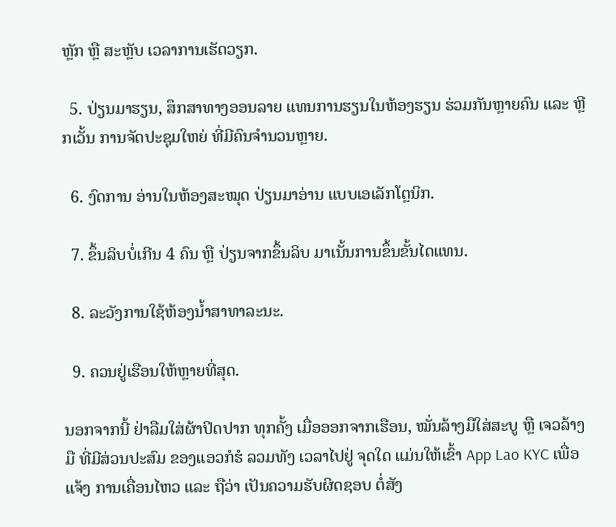ຫຼັກ ຫຼື ສະຫຼັບ ເວລາການເຮັດວຽກ.

  5. ປ່ຽນມາຮຽນ, ສຶກສາທາງອອນລາຍ ແທນການຮຽນໃນຫ້ອງຮຽນ ຮ່ວມກັນຫຼາຍຄົນ ແລະ ຫຼີກເວັ້ນ ການຈັດປະຊຸມໃຫຍ່ ທີ່ມີຄົນຈໍານວນຫຼາຍ.

  6. ງົດການ ອ່ານໃນຫ້ອງສະໝຸດ ປ່ຽນມາອ່ານ ແບບເອເລັກໂຕຼນິກ.

  7. ຂຶ້ນລິບບໍ່ເກີນ 4 ຄົນ ຫຼື ປ່ຽນຈາກຂຶ້ນລິບ ມາເນັ້ນການຂຶ້ນຂັ້ນໄດແທນ.

  8. ລະວັງການໃຊ້ຫ້ອງນໍ້າສາທາລະນະ.

  9. ຄວນຢູ່ເຮືອນໃຫ້ຫຼາຍທີ່ສຸດ.

ນອກຈາກນີ້ ຢ່າລືມໃສ່ຜ້າປິດປາກ ທຸກຄັ້ງ ເມື່ອອອກຈາກເຮືອນ, ໝັ່ນລ້າງມືໃສ່ສະບູ ຫຼື ເຈວລ້າງມື ທີ່ມີສ່ວນປະສົມ ຂອງແອວກໍຮໍ ລວມທັງ ເວລາໄປຢູ່ ຈຸດໃດ ແມ່ນໃຫ້ເຂົ້າ App Lao KYC ເພື່ອແຈ້ງ ການເຄື່ອນໄຫວ ແລະ ຖືວ່າ ເປັນຄວາມຮັບຜິດຊອບ ຕໍ່ສັງ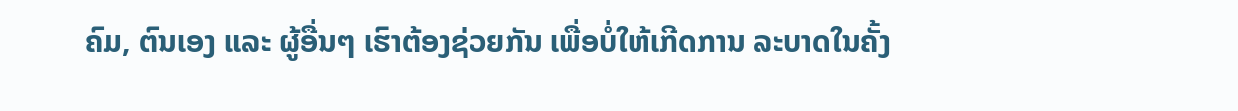ຄົມ, ຕົນເອງ ແລະ ຜູ້ອື່ນໆ ເຮົາຕ້ອງຊ່ວຍກັນ ເພື່ອບໍ່ໃຫ້ເກີດການ ລະບາດໃນຄັ້ງ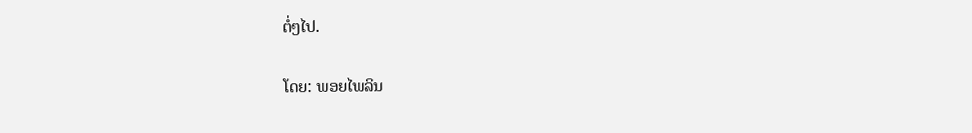ຕໍ່ໆໄປ.

ໂດຍ: ພອຍໄພລິນ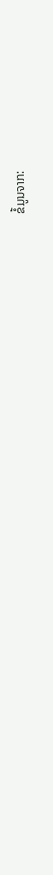ຂໍ້ມູນຈາກ: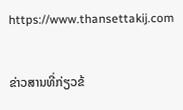https://www.thansettakij.com

ຂ່າວສານທີ່ກ່ຽວຂ້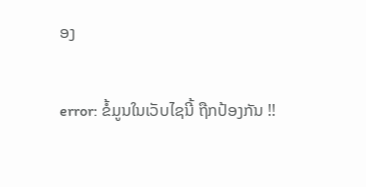ອງ

error: ຂໍ້ມູນໃນເວັບໄຊນີ້ ຖືກປ້ອງກັນ !!